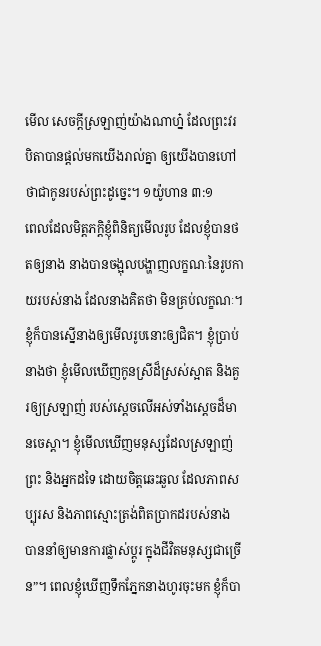មើល សេចក្តីស្រឡាញ់យ៉ាងណាហ្ន៎ ដែលព្រះវរបិតាបានផ្តល់មកយើងរាល់គ្នា ឲ្យយើងបានហៅថាជាកូនរបស់ព្រះដូច្នេះ។ ១យ៉ូហាន ៣:១
ពេលដែលមិត្តភក្តិខ្ញុំពិនិត្យមើលរូប ដែលខ្ញុំបានថតឲ្យនាង នាងបានចង្អុលបង្ហាញលក្ខណៈនៃរូបកាយរបស់នាង ដែលនាងគិតថា មិនគ្រប់លក្ខណៈ។ ខ្ញុំក៏បានស្នើនាងឲ្យមើលរូបនោះឲ្យជិត។ ខ្ញុំប្រាប់នាងថា ខ្ញុំមើលឃើញកូនស្រីដ៏ស្រស់ស្អាត និងគួរឲ្យស្រឡាញ់ របស់ស្តេចលើអស់ទាំងស្តេចដ៏មានចេស្តា។ ខ្ញុំមើលឃើញមនុស្សដែលស្រឡាញ់ព្រះ និងអ្នកដទៃ ដោយចិត្តឆេះឆួល ដែលភាពសប្បុរស និងភាពស្មោះត្រង់ពិតប្រាកដរបស់នាង បាននាំឲ្យមានការផ្លាស់ប្តូរ ក្នុងជីវិតមនុស្សជាច្រើន”។ ពេលខ្ញុំឃើញទឹកភ្នែកនាងហូរចុះមក ខ្ញុំក៏បា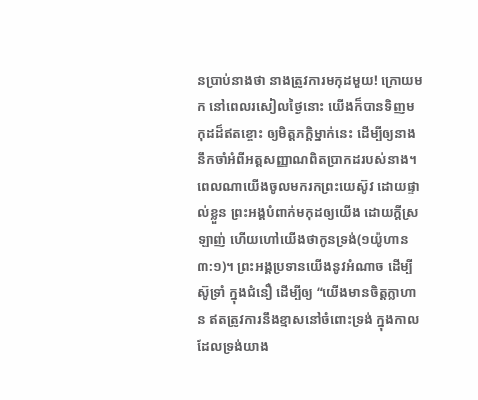នប្រាប់នាងថា នាងត្រូវការមកុដមួយ! ក្រោយមក នៅពេលរសៀលថ្ងៃនោះ យើងក៏បានទិញមកុដដ៏ឥតខ្ចោះ ឲ្យមិត្តភក្តិម្នាក់នេះ ដើម្បីឲ្យនាងនឹកចាំអំពីអត្តសញ្ញាណពិតប្រាកដរបស់នាង។
ពេលណាយើងចូលមករកព្រះយេស៊ូវ ដោយផ្ទាល់ខ្លួន ព្រះអង្គបំពាក់មកុដឲ្យយើង ដោយក្តីស្រឡាញ់ ហើយហៅយើងថាកូនទ្រង់(១យ៉ូហាន ៣:១)។ ព្រះអង្គប្រទានយើងនូវអំណាច ដើម្បីស៊ូទ្រាំ ក្នុងជំនឿ ដើម្បីឲ្យ “យើងមានចិត្តក្លាហាន ឥតត្រូវការនឹងខ្មាសនៅចំពោះទ្រង់ ក្នុងកាលដែលទ្រង់យាង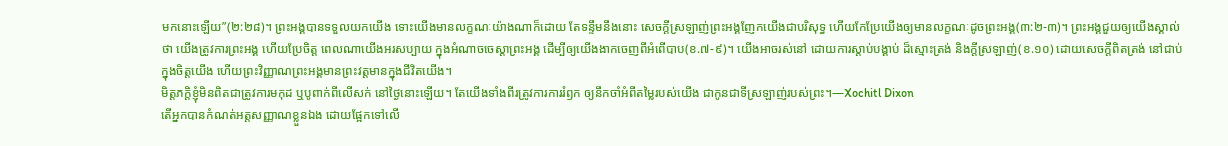មកនោះឡើយ”(២:២៨)។ ព្រះអង្គបានទទួលយកយើង ទោះយើងមានលក្ខណៈយ៉ាងណាក៏ដោយ តែទន្ទឹមនឹងនោះ សេចក្តីស្រឡាញ់ព្រះអង្គញែកយើងជាបរិសុទ្ធ ហើយកែប្រែយើងឲ្យមានលក្ខណៈដូចព្រះអង្គ(៣:២-៣)។ ព្រះអង្គជួយឲ្យយើងស្គាល់ថា យើងត្រូវការព្រះអង្គ ហើយប្រែចិត្ត ពេលណាយើងអរសប្បាយ ក្នុងអំណាចចេស្តាព្រះអង្គ ដើម្បីឲ្យយើងងាកចេញពីអំពើបាប(ខ.៧-៩)។ យើងអាចរស់នៅ ដោយការស្តាប់បង្គាប់ ដ៏ស្មោះត្រង់ និងក្តីស្រឡាញ់(ខ.១០) ដោយសេចក្តីពិតត្រង់ នៅជាប់ក្នុងចិត្តយើង ហើយព្រះវិញ្ញាណព្រះអង្គមានព្រះវត្តមានក្នុងជីវិតយើង។
មិត្តភក្តិខ្ញុំមិនពិតជាត្រូវការមកុដ ឬបូពាក់ពីលើសក់ នៅថ្ងៃនោះឡើយ។ តែយើងទាំងពីរត្រូវការការរំឭក ឲ្យនឹកចាំអំពីតម្លៃរបស់យើង ជាកូនជាទីស្រឡាញ់របស់ព្រះ។—Xochitl Dixon
តើអ្នកបានកំណត់អត្តសញ្ញាណខ្លួនឯង ដោយផ្អែកទៅលើ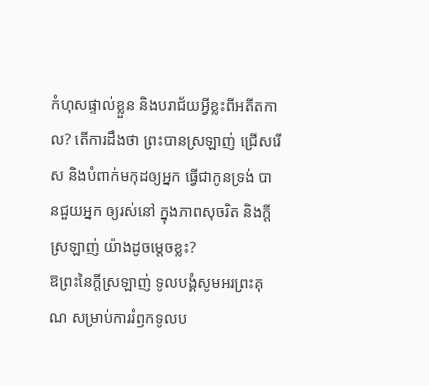កំហុសផ្ទាល់ខ្លួន និងបរាជ័យអ្វីខ្លះពីអតីតកាល? តើការដឹងថា ព្រះបានស្រឡាញ់ ជ្រើសរើស និងបំពាក់មកុដឲ្យអ្នក ធ្វើជាកូនទ្រង់ បានជួយអ្នក ឲ្យរស់នៅ ក្នុងភាពសុចរិត និងក្តីស្រឡាញ់ យ៉ាងដូចម្តេចខ្លះ?
ឱព្រះនៃក្តីស្រឡាញ់ ទូលបង្គំសូមអរព្រះគុណ សម្រាប់ការរំឭកទូលប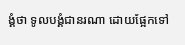ង្គំថា ទូលបង្គំជានរណា ដោយផ្អែកទៅ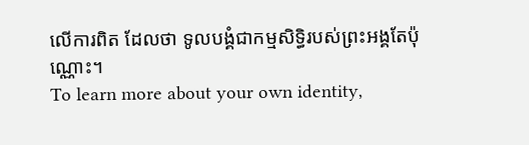លើការពិត ដែលថា ទូលបង្គំជាកម្មសិទ្ធិរបស់ព្រះអង្គតែប៉ុណ្ណោះ។
To learn more about your own identity,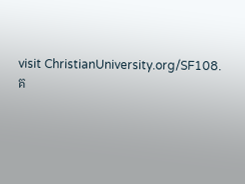visit ChristianUniversity.org/SF108.
គ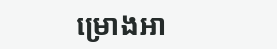ម្រោងអា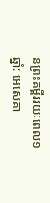នព្រះគម្ពីររយៈពេល១ឆ្នាំ: អេសេគា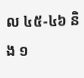ល ៤៥-៤៦ និង ១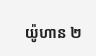យ៉ូហាន ២